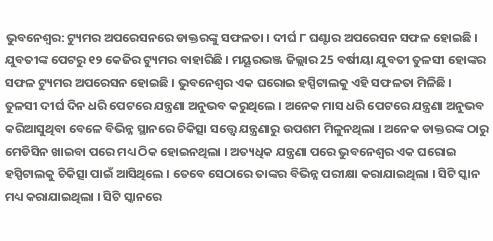ଭୁବନେଶ୍ବର: ଟ୍ୟୁମର ଅପରେସନରେ ଡାକ୍ତରଙ୍କୁ ସଫଳତା । ଦୀର୍ଘ ୮ ଘଣ୍ଟାର ଅପରେସନ ସଫଳ ହୋଇଛି । ଯୁବତୀଙ୍କ ପେଟରୁ ୧୨ କେଜିର ଟ୍ୟୁମର ବାହାରିଛି । ମୟୂରଭଞ୍ଜ ଜିଲ୍ଲାର 25 ବର୍ଷୀୟା ଯୁବତୀ ତୁଳସୀ ହୋଙ୍କର ସଫଳ ଟ୍ୟୁମର ଅପରେସନ ହୋଇଛି । ଭୁବନେଶ୍ଵର ଏକ ଘରୋଇ ହସ୍ପିଟାଲକୁ ଏହି ସଫଳତା ମିଳିଛି ।
ତୁଳସୀ ଦୀର୍ଘ ଦିନ ଧରି ପେଟରେ ଯନ୍ତ୍ରଣା ଅନୁଭବ କରୁଥିଲେ । ଅନେକ ମାସ ଧରି ପେଟରେ ଯନ୍ତ୍ରଣା ଅନୁଭବ କରିଆସୁଥିବା ବେଳେ ବିଭିନ୍ନ ସ୍ଥାନରେ ଚିକିତ୍ସା ସତ୍ତ୍ବେ ଯନ୍ତ୍ରଣାରୁ ଉପଶମ ମିଳୁନଥିଲା । ଅନେକ ଡାକ୍ତରଙ୍କ ଠାରୁ ମେଡିସିନ ଖାଇବା ପରେ ମଧ୍ୟ ଠିକ ହୋଇନଥିଲା । ଅତ୍ୟଧିକ ଯନ୍ତ୍ରଣା ପରେ ଭୁବନେଶ୍ଵର ଏକ ଘରୋଇ ହସ୍ପିଟାଲକୁ ଚିକିତ୍ସା ପାଇଁ ଆସିଥିଲେ । ତେବେ ସେଠାରେ ତାଙ୍କର ବିଭିନ୍ନ ପରୀକ୍ଷା କରାଯାଇଥିଲା । ସିଟି ସ୍କାନ ମଧ୍ୟ କରାଯାଇଥିଲା । ସିଟି ସ୍କାନରେ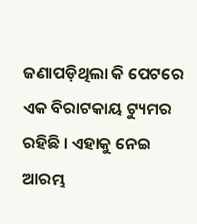ଜଣାପଡ଼ିଥିଲା କି ପେଟରେ ଏକ ବିରାଟକାୟ ଟ୍ୟୁମର ରହିଛି । ଏହାକୁ ନେଇ ଆରମ୍ଭ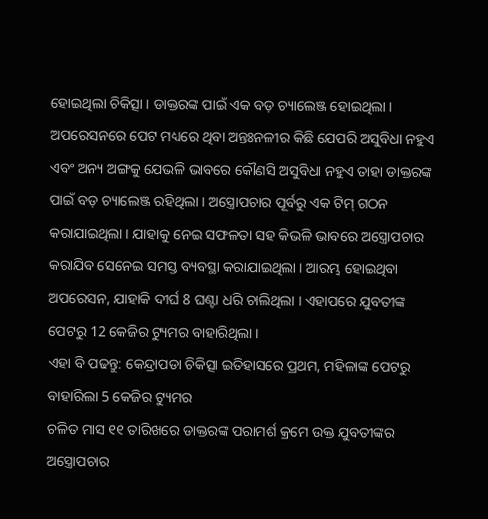ହୋଇଥିଲା ଚିକିତ୍ସା । ଡାକ୍ତରଙ୍କ ପାଇଁ ଏକ ବଡ଼ ଚ୍ୟାଲେଞ୍ଜ ହୋଇଥିଲା ।
ଅପରେସନରେ ପେଟ ମଧ୍ୟରେ ଥିବା ଅନ୍ତଃନଳୀର କିଛି ଯେପରି ଅସୁବିଧା ନହୁଏ ଏବଂ ଅନ୍ୟ ଅଙ୍ଗକୁ ଯେଭଳି ଭାବରେ କୌଣସି ଅସୁବିଧା ନହୁଏ ତାହା ଡାକ୍ତରଙ୍କ ପାଇଁ ବଡ଼ ଚ୍ୟାଲେଞ୍ଜ ରହିଥିଲା । ଅସ୍ତ୍ରୋପଚାର ପୂର୍ବରୁ ଏକ ଟିମ୍ ଗଠନ କରାଯାଇଥିଲା । ଯାହାକୁ ନେଇ ସଫଳତା ସହ କିଭଳି ଭାବରେ ଅସ୍ତ୍ରୋପଚାର କରାଯିବ ସେନେଇ ସମସ୍ତ ବ୍ୟବସ୍ଥା କରାଯାଇଥିଲା । ଆରମ୍ଭ ହୋଇଥିବା ଅପରେସନ, ଯାହାକି ଦୀର୍ଘ 8 ଘଣ୍ଟା ଧରି ଚାଲିଥିଲା । ଏହାପରେ ଯୁବତୀଙ୍କ ପେଟରୁ 12 କେଜିର ଟ୍ୟୁମର ବାହାରିଥିଲା ।
ଏହା ବି ପଢନ୍ତୁ: କେନ୍ଦ୍ରାପଡା ଚିକିତ୍ସା ଇତିହାସରେ ପ୍ରଥମ, ମହିଳାଙ୍କ ପେଟରୁ ବାହାରିଲା 5 କେଜିର ଟ୍ୟୁମର
ଚଳିତ ମାସ ୧୧ ତାରିଖରେ ଡାକ୍ତରଙ୍କ ପରାମର୍ଶ କ୍ରମେ ଉକ୍ତ ଯୁବତୀଙ୍କର ଅସ୍ତ୍ରୋପଚାର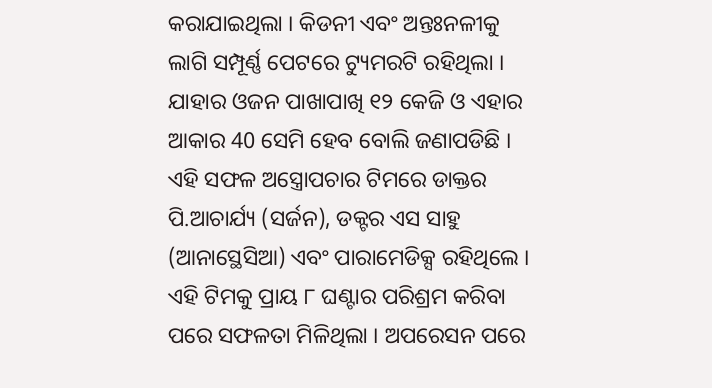କରାଯାଇଥିଲା । କିଡନୀ ଏବଂ ଅନ୍ତଃନଳୀକୁ ଲାଗି ସମ୍ପୂର୍ଣ୍ଣ ପେଟରେ ଟ୍ୟୁମରଟି ରହିଥିଲା । ଯାହାର ଓଜନ ପାଖାପାଖି ୧୨ କେଜି ଓ ଏହାର ଆକାର 40 ସେମି ହେବ ବୋଲି ଜଣାପଡିଛି । ଏହି ସଫଳ ଅସ୍ତ୍ରୋପଚାର ଟିମରେ ଡାକ୍ତର ପି.ଆଚାର୍ଯ୍ୟ (ସର୍ଜନ), ଡକ୍ଟର ଏସ ସାହୁ (ଆନାସ୍ଥେସିଆ) ଏବଂ ପାରାମେଡିକ୍ସ ରହିଥିଲେ । ଏହି ଟିମକୁ ପ୍ରାୟ ୮ ଘଣ୍ଟାର ପରିଶ୍ରମ କରିବା ପରେ ସଫଳତା ମିଳିଥିଲା । ଅପରେସନ ପରେ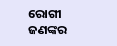ରୋଗୀ ଜଣଙ୍କର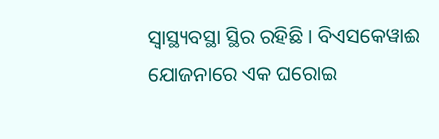ସ୍ୱାସ୍ଥ୍ୟବସ୍ଥା ସ୍ଥିର ରହିଛି । ବିଏସକେୱାଈ ଯୋଜନାରେ ଏକ ଘରୋଇ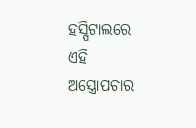ହସ୍ପିଟାଲରେ ଏହି ଅସ୍ତ୍ରୋପଚାର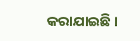କରାଯାଇଛି ।